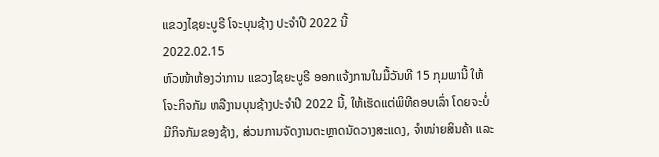ແຂວງໄຊຍະບູຣີ ໂຈະບຸນຊ້າງ ປະຈໍາປີ 2022 ນີ້
2022.02.15
ຫົວໜ້າຫ້ອງວ່າການ ແຂວງໄຊຍະບູຣີ ອອກແຈ້ງການໃນມື້ວັນທີ 15 ກຸມພານີ້ ໃຫ້ໂຈະກິຈກັມ ຫລືງານບຸນຊ້າງປະຈຳປີ 2022 ນີ້, ໃຫ້ເຮັດແຕ່ພິທີຄອບເລົ່າ ໂດຍຈະບໍ່ມີກິຈກັມຂອງຊ້າງ, ສ່ວນການຈັດງານຕະຫຼາດນັດວາງສະແດງ, ຈຳໜ່າຍສິນຄ້າ ແລະ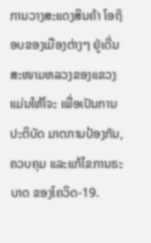ການວາງສະແດງສິນຄ້າ ໂອຖ໊ອບຂອງເມືອງຕ່າງໆ ຢູ່ເດີ່ນສະໜາມຫລວງຂອງແຂວງ ແມ່ນໃຫ້ໂຈະ ເພື່ອເປັນການປະຕິບັດ ມາຕການປ້ອງກັນ, ຄວບຄຸມ ແລະແກ້ໄຂການຣະບາດ ຂອງໂຄວິດ-19.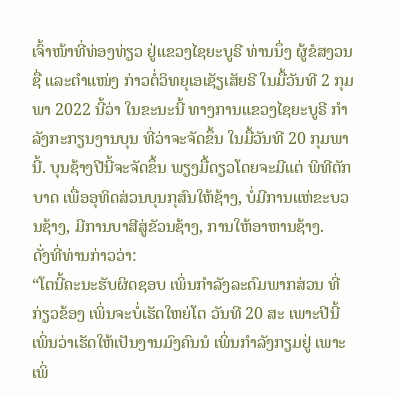ເຈົ້າໜ້າທີ່ທ່ອງທ່ຽວ ຢູ່ແຂວງໄຊຍະບູຣີ ທ່ານນຶ່ງ ຜູ້ຂໍສງວນຊື່ ແລະຕໍາແໜ່ງ ກ່າວຕໍ່ວິທຍຸເອເຊັຽເສັຍຣີ ໃນມື້ວັນທີ 2 ກຸມພາ 2022 ນີ້ວ່າ ໃນຂະນະນີ້ ທາງການແຂວງໄຊຍະບູຣີ ກໍາລັງກະກຽນງານບຸນ ທີ່ວ່າຈະຈັດຂຶ້ນ ໃນມື້ວັນທີ 20 ກຸມພານີ້. ບຸນຊ້າງປີນີ້ຈະຈັດຂຶ້ນ ພຽງມື້ດຽວໂດຍຈະມີແຕ່ ພິທີຕັກບາດ ເພື່ອອຸທິດສ່ວນບຸນກຸສົນໃຫ້ຊ້າງ, ບໍ່ມີການແຫ່ຂະບວນຊ້າງ, ມີການບາສີສູ່ຂັວນຊ້າງ, ການໃຫ້ອາຫານຊ້າງ.
ດັ່ງທີ່ທ່ານກ່າວວ່າ:
“ໂຕນີ້ຄະນະຮັບຜິດຊອບ ເພິ່ນກໍາລັງລະດົມພາກສ່ວນ ທີ່ກ່ຽວຂ້ອງ ເພິ່ນຈະບໍ່ເຮັດໃຫຍ່ໂຕ ວັນທີ 20 ສະ ເພາະປີນີ້ ເພິ່ນວ່າເຮັດໃຫ້ເປັນງານມົງຄົນນໍ ເພິ່ນກໍາລັງກຽມຢູ່ ເພາະເພິ່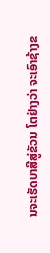ນຈະເຮັດບາສີສູ່ຂັວນ ໂຕຢ່າງວ່າ ຈະເອົາຊ້າງຂ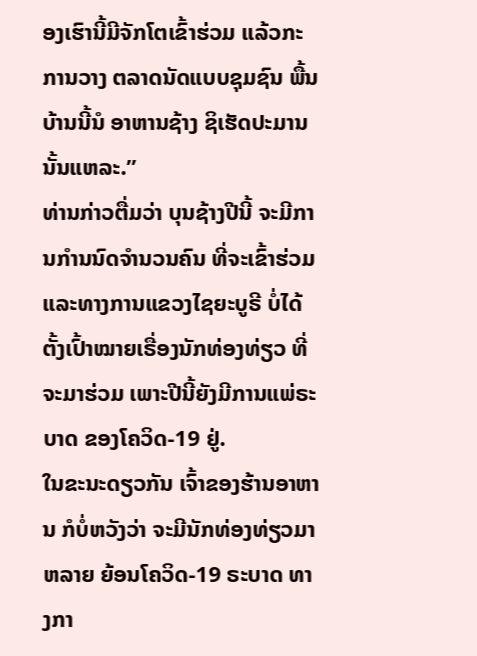ອງເຮົານີ້ມີຈັກໂຕເຂົ້າຮ່ວມ ແລ້ວກະການວາງ ຕລາດນັດແບບຊຸມຊົນ ພື້ນບ້ານນີ້ນໍ ອາຫານຊ້າງ ຊິເຮັດປະມານນັ້ນແຫລະ.”
ທ່ານກ່າວຕື່ມວ່າ ບຸນຊ້າງປີນີ້ ຈະມີການກໍານນົດຈໍານວນຄົນ ທີ່ຈະເຂົ້າຮ່ວມ ແລະທາງການແຂວງໄຊຍະບູຣີ ບໍ່ໄດ້ຕັ້ງເປົ້າໝາຍເຣື່ອງນັກທ່ອງທ່ຽວ ທີ່ຈະມາຮ່ວມ ເພາະປີນີ້ຍັງມີການແພ່ຣະບາດ ຂອງໂຄວິດ-19 ຢູ່.
ໃນຂະນະດຽວກັນ ເຈົ້າຂອງຮ້ານອາຫານ ກໍບໍ່ຫວັງວ່າ ຈະມີນັກທ່ອງທ່ຽວມາຫລາຍ ຍ້ອນໂຄວິດ-19 ຣະບາດ ທາງກາ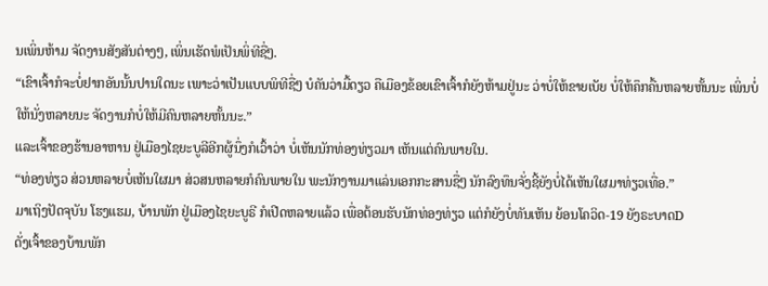ນເພິ່ນຫ້າມ ຈັດງານສັງສັນຕ່າງໆ, ເພິ່ນເຮັດພໍເປັນພິ່ທີຊື່ໆ.
“ເຂົາເຈົ້າກໍຈະບໍ່ຢາກອັນນັ້ນປານໃດນະ ເພາະວ່າເປັນແບບພິທີຊື່ໆ ບໍຄັນວ່າມື້ດຽວ ຄືເມືອງຂ້ອຍເຂົາເຈົ້າກໍຍັງຫ້າມຢູ່ນະ ວ່າບໍ່ໃຫ້ຂາຍເບັຍ ບໍ່ໃຫ້ຄຶກຄື້ນຫລາຍຫັ້ນນະ ເພິ່ນບໍ່ໃຫ້ນັ່ງຫລາຍນະ ຈັດງານກໍບໍ່ໃຫ້ມີຄົນຫລາຍຫັ້ນນະ.”
ແລະເຈົ້າຂອງຮ້ານອາຫານ ຢູ່ເມືອງໄຊຍະບູລີອີກຜູ້ນຶ່ງກໍເວົ້າວ່າ ບໍ່ເຫັນນັກທ່ອງທ່ຽວມາ ເຫັນແຕ່ຄົນພາຍໃນ.
“ທ່ອງທ່ຽວ ສ່ວນຫລາຍບໍ່ເຫັນໃຜມາ ສ່ວສນຫລາຍກໍຄົນພາຍໃນ ພະນັກງານມາແລ່ນເອກກະສານຊື່ໆ ນັກລົງທຶນຈັ່ງຊີ້ຍັງບໍ່ໄດ້ເຫັນໃຜມາທ່ຽວເທື່ອ.”
ມາເຖິງປັດຈຸບັນ ໂຮງແຮມ, ບ້ານພັກ ຢູ່ເມືອງໄຊຍະບູຣີ ກໍເປີດຫລາຍແລ້ວ ເພື່ອຕ້ອນຮັບນັກທ່ອງທ່ຽວ ແຕ່ກໍຍັງບໍ່ທັນເຫັນ ຍ້ອນໂຄວິດ-19 ຍັງຣະບາດD
ດັ່ງເຈົ້າຂອງບ້ານພັກ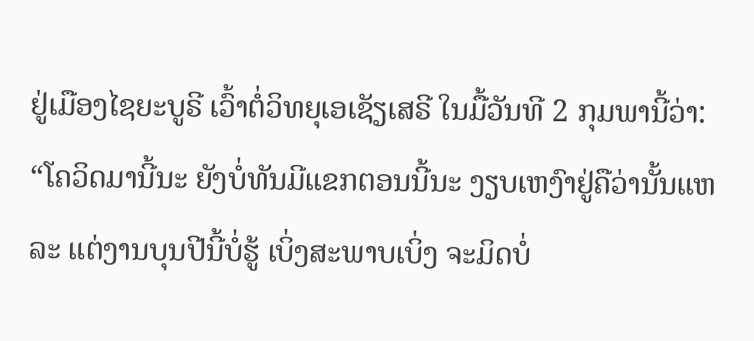ຢູ່ເມືອງໄຊຍະບູຣີ ເວົ້າຕໍ່ວິທຍຸເອເຊັຽເສຣີ ໃນມື້ວັນທີ 2 ກຸມພານີ້ວ່າ:
“ໂຄວິດມານີ້ນະ ຍັງບໍ່ທັນມີແຂກຕອນນີ້ນະ ງຽບເຫງົາຢູ່ຄືວ່ານັ້ນແຫລະ ແຕ່ງານບຸນປີນີ້ບໍ່ຮູ້ ເບິ່ງສະພາບເບິ່ງ ຈະມິດບໍ່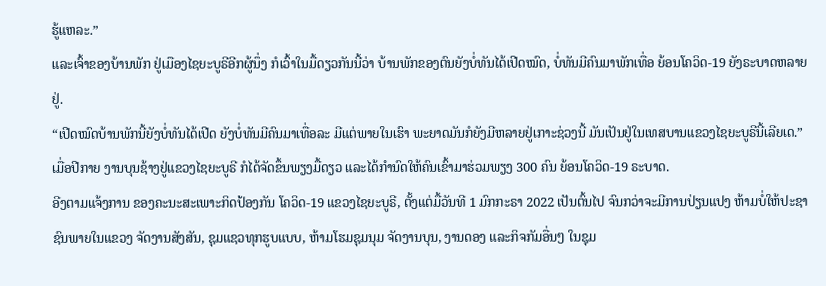ຮູ້ແຫລະ.”
ແລະເຈົ້າຂອງບ້ານພັກ ຢູ່ເມືອງໄຊຍະບູຣີອີກຜູ້ນຶ່ງ ກໍເວົ້າໃນມື້ດຽວກັນນີ້ວ່າ ບ້ານພັກຂອງຕົນຍັງບໍ່ທັນໄດ້ເປີດໝົດ, ບໍ່ທັນມີຄົນມາພັກເທື່ອ ຍ້ອນໂຄວິດ-19 ຍັງຣະບາດຫລາຍຢູ່.
“ເປີດໝົດບ້ານພັກນີ້ຍັງບໍ່ທັນໄດ້ເປີດ ຍັງບໍ່ທັນມີຄົນມາເທື່ອລະ ມີແຕ່ພາຍໃນເຮົາ ພະຍາດມັນກໍຍັງມີຫລາຍຢູ່ເກາະຊ່ວງນີ້ ມັນເປັນຢູ່ໃນເທສບານແຂວງໄຊຍະບູຣີນີ້ເລີຍເດ.”
ເມື່ອປີກາຍ ງານບຸນຊ້າງຢູ່ແຂວງໄຊຍະບູຣີ ກໍໄດ້ຈັດຂຶ້ນພຽງມື້ດຽວ ແລະໄດ້ກໍານົດໃຫ້ຄົນເຂົ້າມາຮ່ວມພຽງ 300 ຄົນ ຍ້ອນໂຄວິດ-19 ຣະບາດ.
ອີງຕາມແຈ້ງການ ຂອງຄະນະສະເພາະກິດປ້ອງກັນ ໂຄວິດ-19 ແຂວງໄຊຍະບູຣີ, ຕັ້ງແຕ່ມື້ວັນທີ 1 ມົກກະຣາ 2022 ເປັນຕົ້ນໄປ ຈົນກວ່າຈະມີການປ່ຽນແປງ ຫ້າມບໍ່ໃຫ້ປະຊາຊົນພາຍໃນແຂວງ ຈັດງານສັງສັນ, ຊຸມແຊວທຸກຮູບແບບ, ຫ້າມໂຮມຊຸມນຸມ ຈັດງານບຸນ, ງານດອງ ແລະກິຈກັມອື່ນໆ ໃນຊຸມ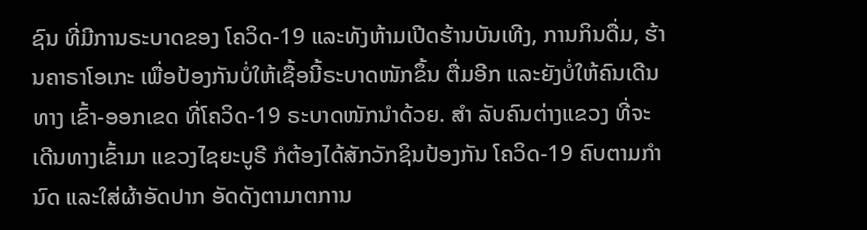ຊົນ ທີ່ມີການຣະບາດຂອງ ໂຄວິດ-19 ແລະທັງຫ້າມເປີດຮ້ານບັນເທີງ, ການກິນດື່ມ, ຮ້ານຄາຣາໂອເກະ ເພື່ອປ້ອງກັນບໍ່ໃຫ້ເຊື້ອນີ້ຣະບາດໜັກຂຶ້ນ ຕື່ມອີກ ແລະຍັງບໍ່ໃຫ້ຄົນເດີນທາງ ເຂົ້າ-ອອກເຂດ ທີ່ໂຄວິດ-19 ຣະບາດໜັກນໍາດ້ວຍ. ສໍາ ລັບຄົນຕ່າງແຂວງ ທີ່ຈະເດີນທາງເຂົ້າມາ ແຂວງໄຊຍະບູຣີ ກໍຕ້ອງໄດ້ສັກວັກຊິນປ້ອງກັນ ໂຄວິດ-19 ຄົບຕາມກໍານົດ ແລະໃສ່ຜ້າອັດປາກ ອັດດັງຕາມາຕການ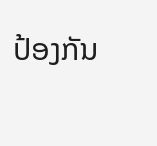ປ້ອງກັນ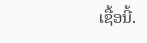ເຊື້ອນີ້.